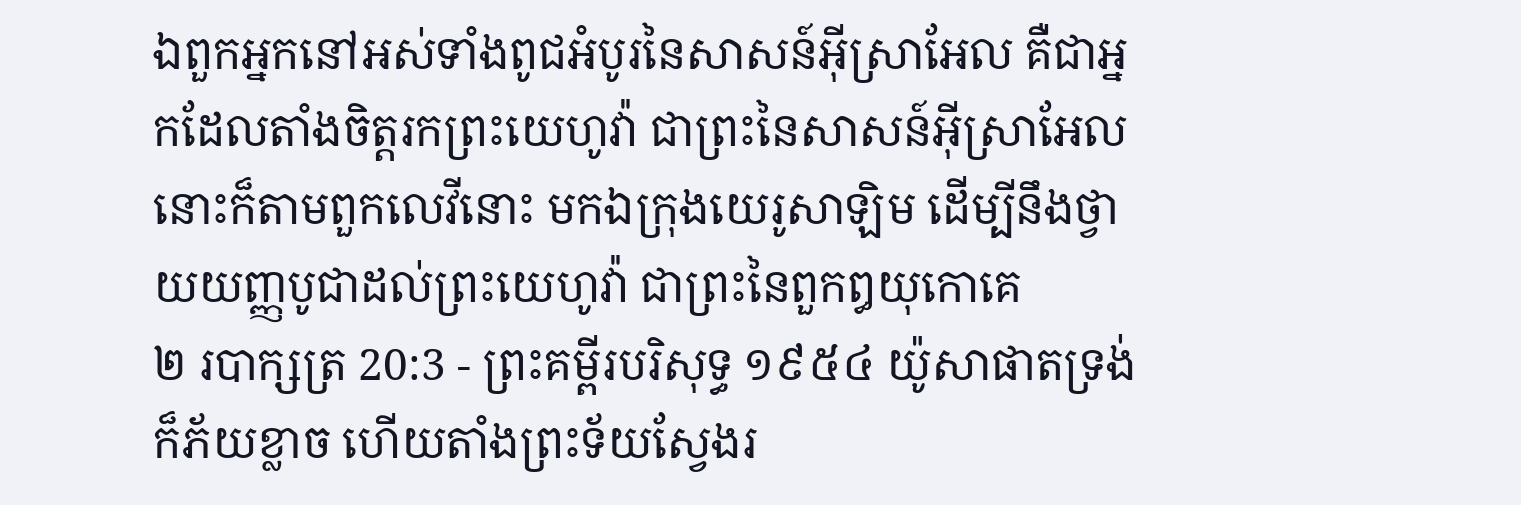ឯពួកអ្នកនៅអស់ទាំងពូជអំបូរនៃសាសន៍អ៊ីស្រាអែល គឺជាអ្នកដែលតាំងចិត្តរកព្រះយេហូវ៉ា ជាព្រះនៃសាសន៍អ៊ីស្រាអែល នោះក៏តាមពួកលេវីនោះ មកឯក្រុងយេរូសាឡិម ដើម្បីនឹងថ្វាយយញ្ញបូជាដល់ព្រះយេហូវ៉ា ជាព្រះនៃពួកឰយុកោគេ
២ របាក្សត្រ 20:3 - ព្រះគម្ពីរបរិសុទ្ធ ១៩៥៤ យ៉ូសាផាតទ្រង់ក៏ភ័យខ្លាច ហើយតាំងព្រះទ័យស្វែងរ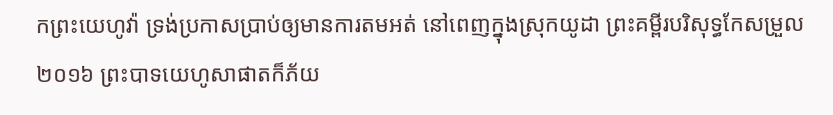កព្រះយេហូវ៉ា ទ្រង់ប្រកាសប្រាប់ឲ្យមានការតមអត់ នៅពេញក្នុងស្រុកយូដា ព្រះគម្ពីរបរិសុទ្ធកែសម្រួល ២០១៦ ព្រះបាទយេហូសាផាតក៏ភ័យ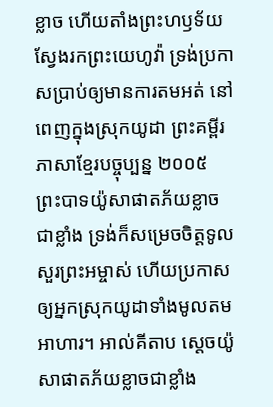ខ្លាច ហើយតាំងព្រះហឫទ័យស្វែងរកព្រះយេហូវ៉ា ទ្រង់ប្រកាសប្រាប់ឲ្យមានការតមអត់ នៅពេញក្នុងស្រុកយូដា ព្រះគម្ពីរភាសាខ្មែរបច្ចុប្បន្ន ២០០៥ ព្រះបាទយ៉ូសាផាតភ័យខ្លាចជាខ្លាំង ទ្រង់ក៏សម្រេចចិត្តទូលសួរព្រះអម្ចាស់ ហើយប្រកាសឲ្យអ្នកស្រុកយូដាទាំងមូលតមអាហារ។ អាល់គីតាប ស្តេចយ៉ូសាផាតភ័យខ្លាចជាខ្លាំង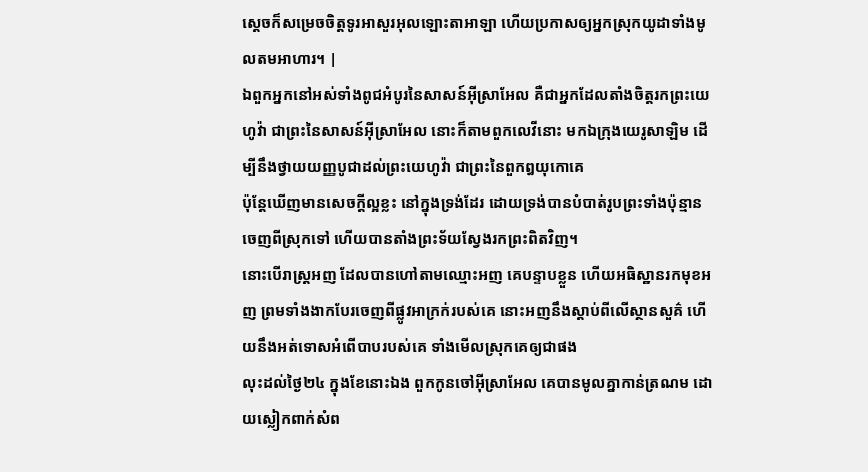ស្តេចក៏សម្រេចចិត្តទូរអាសួរអុលឡោះតាអាឡា ហើយប្រកាសឲ្យអ្នកស្រុកយូដាទាំងមូលតមអាហារ។ |
ឯពួកអ្នកនៅអស់ទាំងពូជអំបូរនៃសាសន៍អ៊ីស្រាអែល គឺជាអ្នកដែលតាំងចិត្តរកព្រះយេហូវ៉ា ជាព្រះនៃសាសន៍អ៊ីស្រាអែល នោះក៏តាមពួកលេវីនោះ មកឯក្រុងយេរូសាឡិម ដើម្បីនឹងថ្វាយយញ្ញបូជាដល់ព្រះយេហូវ៉ា ជាព្រះនៃពួកឰយុកោគេ
ប៉ុន្តែឃើញមានសេចក្ដីល្អខ្លះ នៅក្នុងទ្រង់ដែរ ដោយទ្រង់បានបំបាត់រូបព្រះទាំងប៉ុន្មាន ចេញពីស្រុកទៅ ហើយបានតាំងព្រះទ័យស្វែងរកព្រះពិតវិញ។
នោះបើរាស្ត្រអញ ដែលបានហៅតាមឈ្មោះអញ គេបន្ទាបខ្លួន ហើយអធិស្ឋានរកមុខអញ ព្រមទាំងងាកបែរចេញពីផ្លូវអាក្រក់របស់គេ នោះអញនឹងស្តាប់ពីលើស្ថានសួគ៌ ហើយនឹងអត់ទោសអំពើបាបរបស់គេ ទាំងមើលស្រុកគេឲ្យជាផង
លុះដល់ថ្ងៃ២៤ ក្នុងខែនោះឯង ពួកកូនចៅអ៊ីស្រាអែល គេបានមូលគ្នាកាន់ត្រណម ដោយស្លៀកពាក់សំព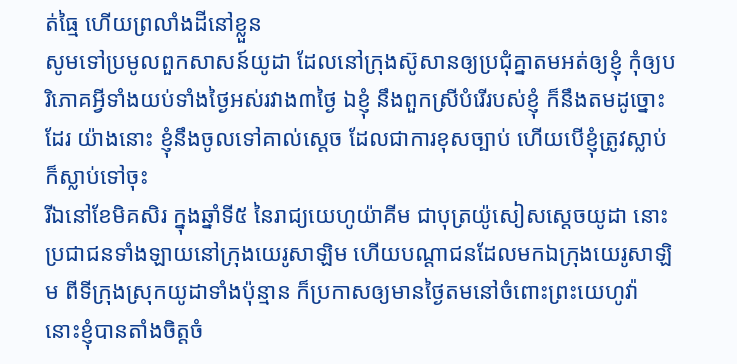ត់ធ្មៃ ហើយព្រលាំងដីនៅខ្លួន
សូមទៅប្រមូលពួកសាសន៍យូដា ដែលនៅក្រុងស៊ូសានឲ្យប្រជុំគ្នាតមអត់ឲ្យខ្ញុំ កុំឲ្យបរិភោគអ្វីទាំងយប់ទាំងថ្ងៃអស់រវាង៣ថ្ងៃ ឯខ្ញុំ នឹងពួកស្រីបំរើរបស់ខ្ញុំ ក៏នឹងតមដូច្នោះដែរ យ៉ាងនោះ ខ្ញុំនឹងចូលទៅគាល់ស្តេច ដែលជាការខុសច្បាប់ ហើយបើខ្ញុំត្រូវស្លាប់ ក៏ស្លាប់ទៅចុះ
រីឯនៅខែមិគសិរ ក្នុងឆ្នាំទី៥ នៃរាជ្យយេហូយ៉ាគីម ជាបុត្រយ៉ូសៀសស្តេចយូដា នោះប្រជាជនទាំងឡាយនៅក្រុងយេរូសាឡិម ហើយបណ្តាជនដែលមកឯក្រុងយេរូសាឡិម ពីទីក្រុងស្រុកយូដាទាំងប៉ុន្មាន ក៏ប្រកាសឲ្យមានថ្ងៃតមនៅចំពោះព្រះយេហូវ៉ា
នោះខ្ញុំបានតាំងចិត្តចំ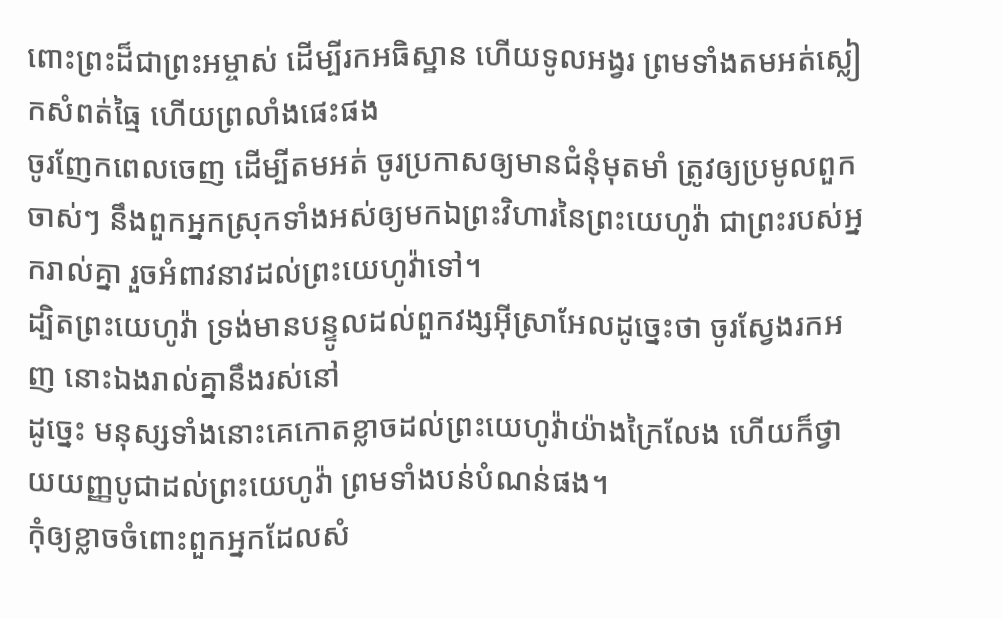ពោះព្រះដ៏ជាព្រះអម្ចាស់ ដើម្បីរកអធិស្ឋាន ហើយទូលអង្វរ ព្រមទាំងតមអត់ស្លៀកសំពត់ធ្មៃ ហើយព្រលាំងផេះផង
ចូរញែកពេលចេញ ដើម្បីតមអត់ ចូរប្រកាសឲ្យមានជំនុំមុតមាំ ត្រូវឲ្យប្រមូលពួកចាស់ៗ នឹងពួកអ្នកស្រុកទាំងអស់ឲ្យមកឯព្រះវិហារនៃព្រះយេហូវ៉ា ជាព្រះរបស់អ្នករាល់គ្នា រួចអំពាវនាវដល់ព្រះយេហូវ៉ាទៅ។
ដ្បិតព្រះយេហូវ៉ា ទ្រង់មានបន្ទូលដល់ពួកវង្សអ៊ីស្រាអែលដូច្នេះថា ចូរស្វែងរកអញ នោះឯងរាល់គ្នានឹងរស់នៅ
ដូច្នេះ មនុស្សទាំងនោះគេកោតខ្លាចដល់ព្រះយេហូវ៉ាយ៉ាងក្រៃលែង ហើយក៏ថ្វាយយញ្ញបូជាដល់ព្រះយេហូវ៉ា ព្រមទាំងបន់បំណន់ផង។
កុំឲ្យខ្លាចចំពោះពួកអ្នកដែលសំ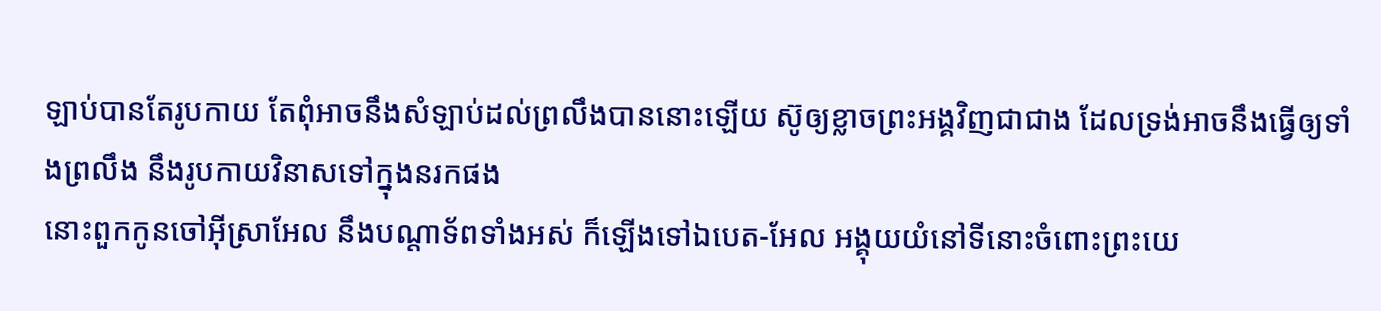ឡាប់បានតែរូបកាយ តែពុំអាចនឹងសំឡាប់ដល់ព្រលឹងបាននោះឡើយ ស៊ូឲ្យខ្លាចព្រះអង្គវិញជាជាង ដែលទ្រង់អាចនឹងធ្វើឲ្យទាំងព្រលឹង នឹងរូបកាយវិនាសទៅក្នុងនរកផង
នោះពួកកូនចៅអ៊ីស្រាអែល នឹងបណ្តាទ័ពទាំងអស់ ក៏ឡើងទៅឯបេត-អែល អង្គុយយំនៅទីនោះចំពោះព្រះយេ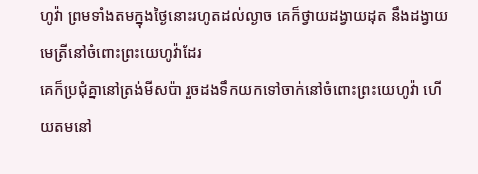ហូវ៉ា ព្រមទាំងតមក្នុងថ្ងៃនោះរហូតដល់ល្ងាច គេក៏ថ្វាយដង្វាយដុត នឹងដង្វាយមេត្រីនៅចំពោះព្រះយេហូវ៉ាដែរ
គេក៏ប្រជុំគ្នានៅត្រង់មីសប៉ា រួចដងទឹកយកទៅចាក់នៅចំពោះព្រះយេហូវ៉ា ហើយតមនៅ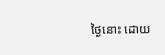ថ្ងៃនោះ ដោយ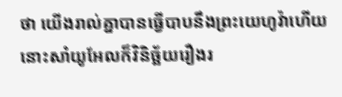ថា យើងរាល់គ្នាបានធ្វើបាបនឹងព្រះយេហូវ៉ាហើយ នោះសាំយូអែលក៏វិនិច្ឆ័យរឿងរ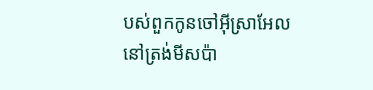បស់ពួកកូនចៅអ៊ីស្រាអែលនៅត្រង់មីសប៉ា